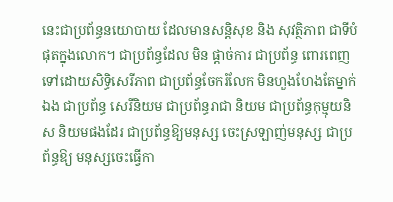នេះជាប្រព័ន្ធនយោបាយ ដែលមានសន្តិសុខ និង សុវត្ថិភាព ជាទីបំផុតក្នុងលោក។ ជាប្រព័ន្ធដែល មិន ផ្តាច់ការ ជាប្រព័ន្ធ ពោរពេញទៅដោយសិទ្ធិសេរីភាព ជាប្រព័ន្ធចែករំលែក មិនហួងហែងតែម្នាក់ឯង ជាប្រព័ន្ធ សេរីនិយម ជាប្រព័ន្ធរាជា និយម ជាប្រព័ន្ធកុម្មុយនិស និយមផងដែរ ជាប្រព័ន្ធឱ្យមនុស្ស ចេះស្រឡាញ់មនុស្ស ជាប្រព័ន្ធឱ្យ មនុស្សចេះធ្វើកា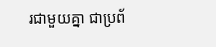រជាមួយគ្នា ជាប្រព័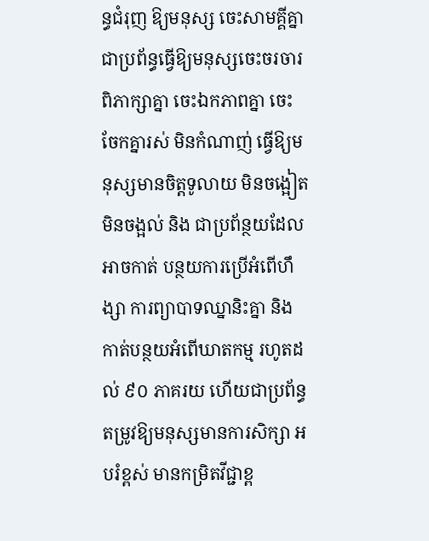ន្ធជំរុញ ឱ្យមនុស្ស ចេះសាមគ្គីគ្នា ជាប្រព័ន្ធធ្វើឱ្យមនុស្សចេះចរចារ ពិភាក្សាគ្នា ចេះឯកភាពគ្នា ចេះចែកគ្នារស់ មិនកំណាញ់ ធ្វើឱ្យមនុស្សមានចិត្តទូលាយ មិនចង្អៀតមិនចង្អល់ និង ជាប្រព័ន្ថយដែលអាចកាត់ បន្ថយការប្រើអំពើហឹង្សា ការព្យាបាទឈ្នានិះគ្នា និង កាត់បន្ថយអំពើឃាតកម្ម រហូតដល់ ៩០ ភាគរយ ហើយជាប្រព័ន្ធតម្រូវឱ្យមនុស្សមានការសិក្សា អបរំខ្ពស់ មានកម្រិតវីជ្ជាខ្ព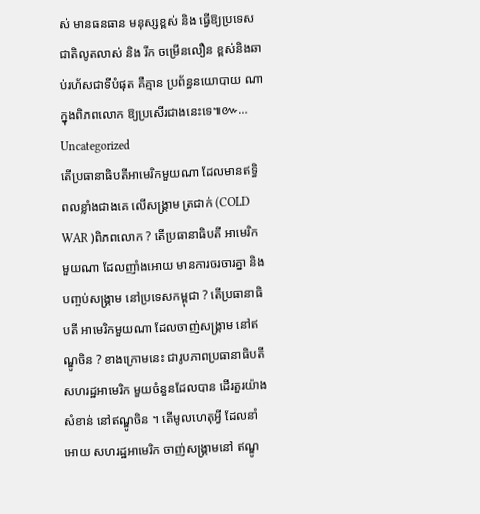ស់ មានធនធាន មនុស្សខ្ពស់ និង ធ្វើឱ្យប្រទេសជាតិលូតលាស់ និង រីក ចម្រើនលឿន ខ្ពស់និងឆាប់រហ័សជាទីបំផុត គឺគ្មាន ប្រព័ន្ធនយោបាយ ណាក្នុងពិភពលោក ឱ្យប្រសើរជាងនេះទេ៕៚…
Uncategorized
តើប្រធានាធិបតីអាមេរិកមួយណា ដែលមានឥទ្ធិពលខ្លាំងជាងគេ លើសង្រ្គាម ត្រជាក់ (COLD WAR )ពិភពលោក ? តើប្រធានាធិបតី អាមេរិកមួយណា ដែលញាំងអោយ មានការចរចារគ្នា និងបញ្ចប់សង្រ្គាម នៅប្រទេសកម្ពុជា ? តើប្រធានាធិបតី អាមេរិកមួយណា ដែលចាញ់សង្រ្គាម នៅឥណ្ឌូចិន ? ខាងក្រោមនេះ ជារូបភាពប្រធានាធិបតី សហរដ្ឋអាមេរិក មួយចំនួនដែលបាន ដើរតួរយ៉ាងសំខាន់ នៅឥណ្ឌូចិន ។ តើមូលហេតុអ្វី ដែលនាំអោយ សហរដ្ឋអាមេរិក ចាញ់សង្គ្រាមនៅ ឥណ្ឌូ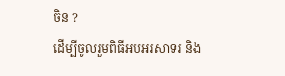ចិន ?
ដើម្បីចូលរួមពិធីអបអរសាទរ និង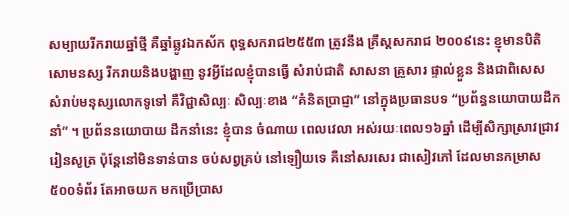សម្បាយរីករាយឆ្នាំថ្មី គឺឆ្នាំឆ្លូវឯកស័ក ពុទ្ធសករាជ២៥៥៣ ត្រូវនឹង គ្រឹស្តសករាជ ២០០៩នេះ ខ្ញុមានបិតិសោមនស្ស រីករាយនិងបង្ហាញ នូវអ្វីដែលខ្ញុំបានធ្វើ សំរាប់ជាតិ សាសនា គ្រួសារ ផ្ទាល់ខ្លួន និងជាពិសេស សំរាប់មនុស្សលោកទូទៅ គឺវិជ្ជាសិល្បៈ សិល្បៈខាង “គំនិតប្រាជ្ញា” នៅក្នុងប្រធានបទ “ប្រព័ន្ធនយោបាយដឹកនាំ” ។ ប្រព័ននយោបាយ ដឹកនាំនេះ ខ្ញុំបាន ចំណាយ ពេលវេលា អស់រយៈពេល១៦ឆ្នាំ ដើម្បីសិក្សាស្រាវជ្រាវ រៀនសូត្រ ប៉ុន្តែនៅមិនទាន់បាន ចប់សព្វគ្រប់ នៅឡឿយទេ គឺនៅសរសេរ ជាសៀវភៅ ដែលមានកម្រាស ៥០០ទំព័រ តែអាចយក មកប្រើប្រាស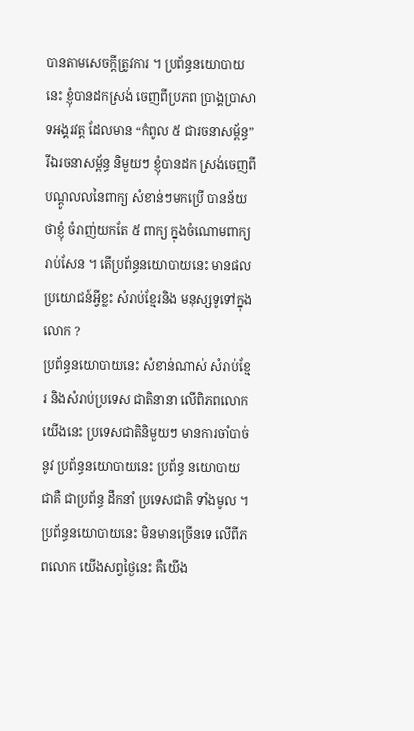បានតាមសេចក្តីត្រូវការ ។ ប្រព័ន្ធនយោបាយនេះ ខ្ញុំបានដកស្រង់ ចេញពីប្រភព ប្រាង្គប្រាសាទអង្គរវត្ត ដែលមាន “កំពូល ៥ ជារចនាសម្ព័ន្ធ” រីឯរចនាសម្ព័ន្ធ និមួយៗ ខ្ញុំបានដក ស្រង់ចេញពី បណ្តូលលនៃពាក្យ សំខាន់ៗមកប្រើ បានន័យថាខ្ញុំ ចំរាញ់យកតែ ៥ ពាក្យ ក្នុងចំណោមពាក្យ រាប់សែន ។ តើប្រព័ន្ធនយោបាយនេះ មានផលប្រយោជន៍អ្វីខ្លះ សំរាប់ខ្មែរនិង មនុស្សទូទៅក្នុងលោក ?
ប្រព័ន្ធនយោបាយនេះ សំខាន់ណាស់ សំរាប់ខ្មែរ និងសំរាប់ប្រទេស ជាតិនានា លើពិភពលោក យើងនេះ ប្រទេសជាតិនិមួយៗ មានការចាំបាច់នូវ ប្រព័ន្ធនយោបាយនេះ ប្រព័ន្ធ នយោបាយ ជាគឺ ជាប្រព័ន្ធ ដឹកនាំ ប្រទេសជាតិ ទាំងមូល ។ ប្រព័ន្ធនយោបាយនេះ មិនមានច្រើនទេ លើពីភពលោក យើងសព្វថ្ងៃនេះ គឺយើង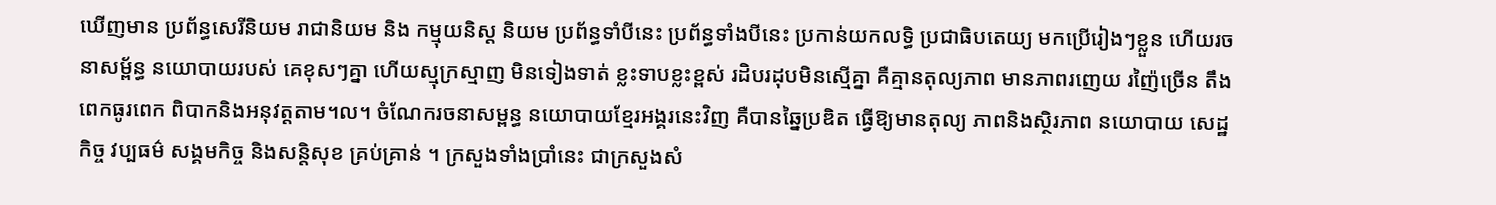ឃើញមាន ប្រព័ន្ធសេរីនិយម រាជានិយម និង កម្មុយនិស្ត និយម ប្រព័ន្ធទាំបីនេះ ប្រព័ន្ធទាំងបីនេះ ប្រកាន់យកលទ្ធិ ប្រជាធិបតេយ្យ មកប្រើរៀងៗខ្លួន ហើយរចនាសម្ព័ន្ធ នយោបាយរបស់ គេខុសៗគ្នា ហើយស្មុក្រស្មាញ មិនទៀងទាត់ ខ្លះទាបខ្លះខ្ពស់ រដិបរដុបមិនស្មើគ្នា គឺគ្មានតុល្យភាព មានភាពរញេយ រញ៉ៃច្រើន តឹងពេកធូរពេក ពិបាកនិងអនុវត្តតាម។ល។ ចំណែករចនាសម្ពន្ធ នយោបាយខ្មែរអង្គរនេះវិញ គឺបានឆ្នៃប្រឌិត ធ្វើឱ្យមានតុល្យ ភាពនិងស្ថិរភាព នយោបាយ សេដ្ឋកិច្ច វប្បធម៌ សង្គមកិច្ច និងសន្តិសុខ គ្រប់គ្រាន់ ។ ក្រសួងទាំងប្រាំនេះ ជាក្រសួងសំ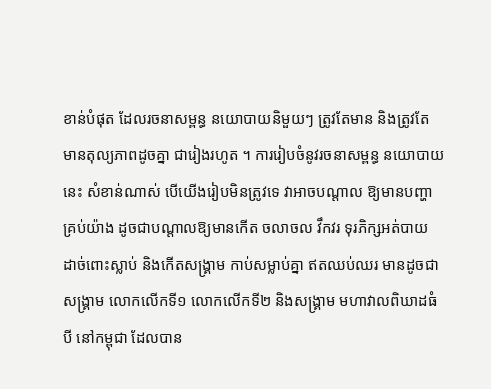ខាន់បំផុត ដែលរចនាសម្ពន្ធ នយោបាយនិមួយៗ ត្រូវតែមាន និងត្រូវតែ មានតុល្យភាពដូចគ្នា ជារៀងរហូត ។ ការរៀបចំនូវរចនាសម្ពន្ធ នយោបាយនេះ សំខាន់ណាស់ បើយើងរៀបមិនត្រូវទេ វាអាចបណ្តាល ឱ្យមានបញ្ហាគ្រប់យ៉ាង ដូចជាបណ្តាលឱ្យមានកើត ចលាចល វឹកវរ ទុរភិក្សអត់បាយ ដាច់ពោះស្លាប់ និងកើតសង្គ្រាម កាប់សម្លាប់គ្នា ឥតឈប់ឈរ មានដូចជាសង្រ្គាម លោកលើកទី១ លោកលើកទី២ និងសង្រ្គាម មហាវាលពិឃាដធំបី នៅកម្ពុជា ដែលបាន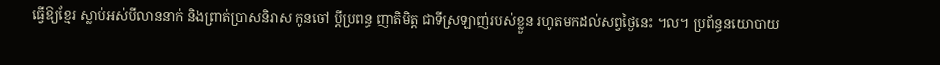ធ្វើឱ្យខ្មែរ ស្លាប់អស់បីលាននាក់ និងព្រាត់ប្រាសនិរាស កូនចៅ ប្តីប្រពន្ធ ញាតិមិត្ត ជាទីស្រឡាញ់របស់ខ្លួន រហូតមកដល់សព្វថ្ងៃនេះ ។ល។ ប្រព័ន្ធនយោបាយ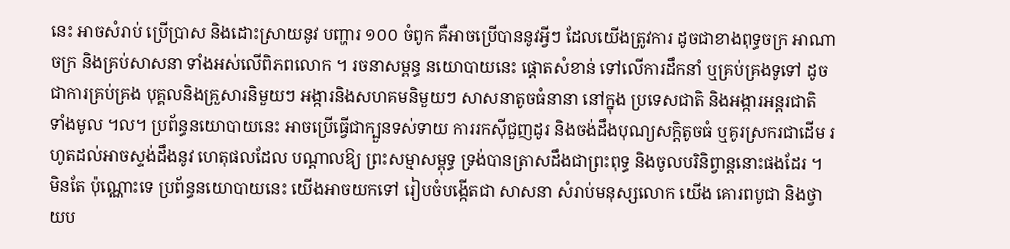នេះ អាចសំរាប់ ប្រើប្រាស និងដោះស្រាយនូវ បញ្ហារ ១០០ ចំពូក គឺអាចប្រើបាននូវអ្វីៗ ដែលយើងត្រូវការ ដូចជាខាងពុទ្ធចក្រ អាណាចក្រ និងគ្រប់សាសនា ទាំងអស់លើពិភពលោក ។ រចនាសម្ពន្ធ នយោបាយនេះ ផ្តោតសំខាន់ ទៅលើការដឹកនាំ ឬគ្រប់គ្រងទូទៅ ដូចជាការគ្រប់គ្រង បុគ្គលនិងគ្រួសារនិមួយៗ អង្ការនិងសហគមនិមួយៗ សាសនាតូចធំនានា នៅក្នុង ប្រទេសជាតិ និងអង្ការអន្តរជាតិ ទាំងមូល ។ល។ ប្រព័ន្ធនយោបាយនេះ អាចប្រើធ្វើជាក្បួនទស់ទាយ ការរកស៊ីជួញដូរ និងចង់ដឹងបុណ្យសក្តិតូចធំ ឬគូរស្រករជាដើម រហូតដល់អាចស្ទង់ដឹងនូវ ហេតុផលដែល បណ្តាលឱ្យ ព្រះសម្មាសម្ពុទ្ធ ទ្រង់បានត្រាសដឹងជាព្រះពុទ្ធ និងចូលបរិនិព្វាន្តនោះផងដែរ ។ មិនតែ ប៉ុណ្ណោះទេ ប្រព័ន្ធនយោបាយនេះ យើងអាចយកទៅ រៀបចំបង្កើតជា សាសនា សំរាប់មនុស្សលោក យើង គោរពបូជា និងថ្វាយប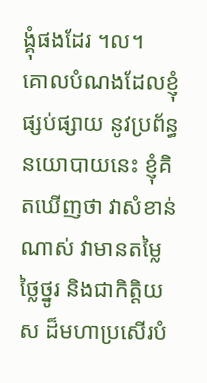ង្គុំផងដែរ ។ល។
គោលបំណងដែលខ្ញុំផ្សប់ផ្សាយ នូវប្រព័ន្ធនយោបាយនេះ ខ្ញុំគិតឃើញថា វាសំខាន់ណាស់ វាមានតម្លៃ ថ្លៃថ្នូរ និងជាកិត្តិយស ដ៏មហាប្រសើរបំ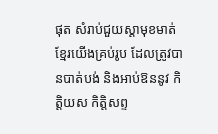ផុត សំរាប់ជួយស្តាមុខមាត់ ខ្មែរយើងគ្រប់រូប ដែលត្រូវបានបាត់បង់ និងអាប់ឱននូវ កិត្តិយស កិត្តិសព្ទ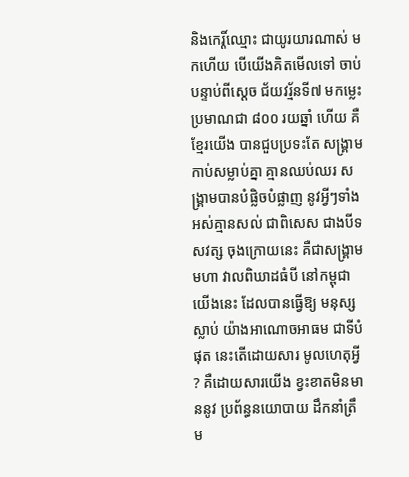និងកេរ្តិ៍ឈ្មោះ ជាយូរយារណាស់ មកហើយ បើយើងគិតមើលទៅ ចាប់បន្ទាប់ពីស្តេច ជ័យវរ្ម័នទី៧ មកម្លេះ ប្រមាណជា ៨០០ រយឆ្នាំ ហើយ គឺខ្មែរយើង បានជួបប្រទះតែ សង្រ្គាមកាប់សម្លាប់គ្នា គ្មានឈប់ឈរ សង្រ្គាមបានបំផ្លិចបំផ្លាញ នូវអ្វីៗទាំងអស់គ្មានសល់ ជាពិសេស ជាងបីទសវត្ស ចុងក្រោយនេះ គឺជាសង្រ្គាមមហា វាលពិឃាដធំបី នៅកម្ពុជាយើងនេះ ដែលបានធ្វើឱ្យ មនុស្សស្លាប់ យ៉ាងអាណោចអាធម ជាទីបំផុត នេះតើដោយសារ មូលហេតុអ្វី ? គឺដោយសារយើង ខ្វះខាតមិនមាននូវ ប្រព័ន្ធនយោបាយ ដឹកនាំត្រឹម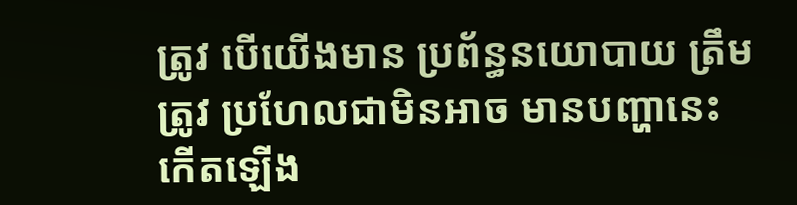ត្រូវ បើយើងមាន ប្រព័ន្ធនយោបាយ ត្រឹមត្រូវ ប្រហែលជាមិនអាច មានបញ្ហានេះ កើតឡើង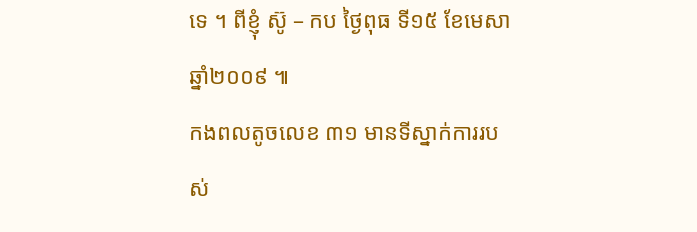ទេ ។ ពីខ្ញុំ ស៊ូ – កប ថ្ងៃពុធ ទី១៥ ខែមេសា ឆ្នាំ២០០៩ ៕
កងពលតូចលេខ ៣១ មានទីស្នាក់ការរបស់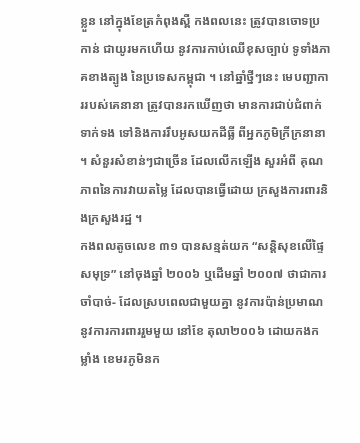ខ្លួន នៅក្នុងខែត្រកំពុងស្ពឺ កងពលនេះ ត្រូវបានចោទប្រកាន់ ជាយូរមកហើយ នូវការកាប់ឈើខុសច្បាប់ ទូទាំងភាគខាងត្បូង នៃប្រទេសកម្ពុជា ។ នៅឆ្នាំថ្នីៗនេះ មេបញ្ជាការរបស់គេនានា ត្រូវបានរកឃើញថា មានការជាប់ជំពាក់ទាក់ទង ទៅនិងការរឹបអូសយកដីធ្លី ពីអ្នកភូមិក្រីក្រនានា ។ សំនួរសំខាន់ៗជាច្រើន ដែលលើកឡើង សួរអំពី គុណភាពនៃការវាយតម្លៃ ដែលបានធ្វើដោយ ក្រសួងការពារនិងក្រសួងរដ្ឋ ។
កងពលតូចលេខ ៣១ បានសន្មត់យក “សន្តិសុខលើផ្ទៃសមុទ្រ” នៅចុងឆ្នាំ ២០០៦ ឬដើមឆ្នាំ ២០០៧ ថាជាការចាំបាច់- ដែលស្របពេលជាមួយគ្នា នូវការប៉ាន់ប្រមាណនូវការការពាររួមមួយ នៅខែ តុលា២០០៦ ដោយកងកម្លាំង ខេមរភូមិនក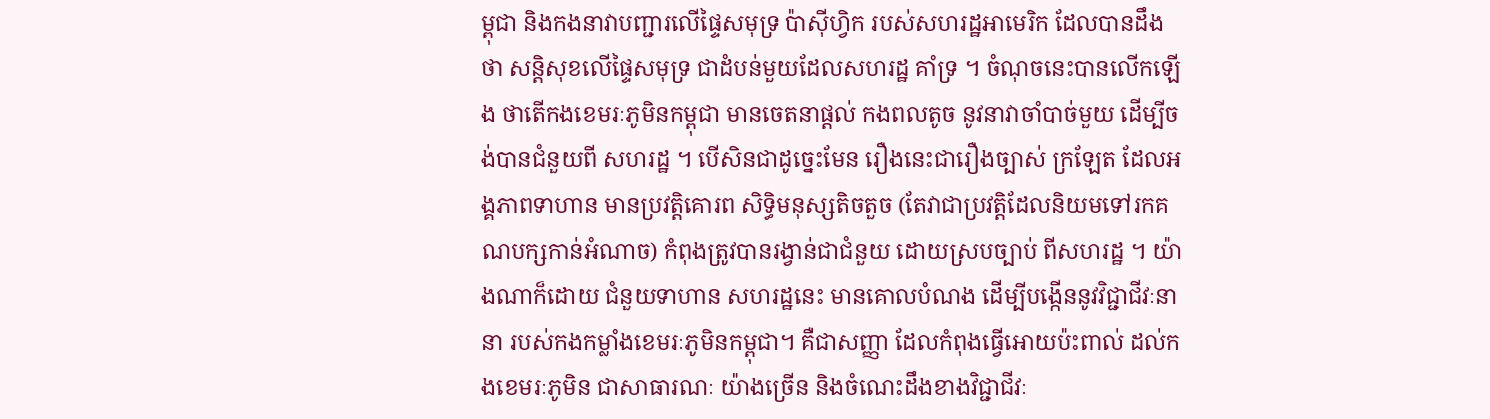ម្ពុជា និងកងនាវាបញ្ជារលើផ្ទៃសមុទ្រ ប៉ាស៊ីហ្វិក របស់សហរដ្ឋអាមេរិក ដែលបានដឹងថា សន្តិសុខលើផ្ទៃសមុទ្រ ជាដំបន់មួយដែលសហរដ្ឋ គាំទ្រ ។ ចំណុចនេះបានលើកឡើង ថាតើកងខេមរៈភូមិនកម្ពុជា មានចេតនាផ្តល់ កងពលតូច នូវនាវាចាំបាច់មួយ ដើម្បីចង់បានជំនួយពី សហរដ្ឋ ។ បើសិនជាដូច្នេះមែន រឿងនេះជារឿងច្បាស់ ក្រឡែត ដែលអង្គភាពទាហាន មានប្រវត្តិគោរព សិទ្ធិមនុស្សតិចតួច (តែវាជាប្រវត្តិដែលនិយមទៅរកគណបក្សកាន់អំណាច) កំពុងត្រូវបានរង្វាន់ជាជំនួយ ដោយស្របច្បាប់ ពីសហរដ្ឋ ។ យ៉ាងណាក៏ដោយ ជំនួយទាហាន សហរដ្ឋនេះ មានគោលបំណង ដើម្បីបង្កើននូវវិជ្ជាជីវៈនានា របស់កងកម្លាំងខេមរៈភូមិនកម្ពុជា។ គឺជាសញ្ញា ដែលកំពុងធ្វើអោយប៉ះពាល់ ដល់កងខេមរៈភូមិន ជាសាធារណៈ យ៉ាងច្រើន និងចំណេះដឹងខាងវិជ្ជាជីវៈ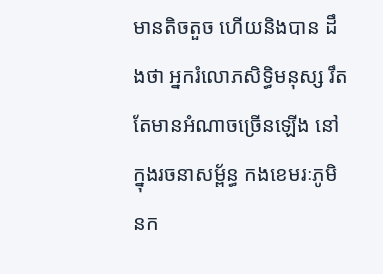មានតិចតួច ហើយនិងបាន ដឹងថា អ្នករំលោភសិទ្ធិមនុស្ស រឹតតែមានអំណាចច្រើនឡើង នៅក្នុងរចនាសម្ព័ន្ធ កងខេមរៈភូមិនក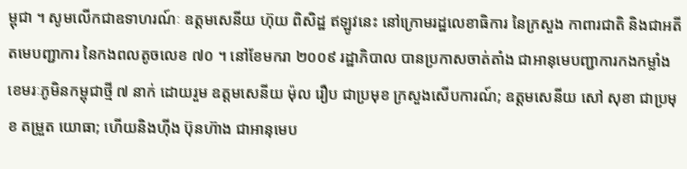ម្ពុជា ។ សូមលើកជាឧទាហរណ៍ៈ ឧត្តមសេនីយ ហ៊ុយ ពិសិដ្ឋ ឥឡូវនេះ នៅក្រោមរដ្ឋលេខាធិការ នៃក្រសួង កាពារជាតិ និងជាអតីតមេបញ្ជាការ នៃកងពលតូចលេខ ៧០ ។ នៅខែមករា ២០០៩ រដ្ឋាភិបាល បានប្រកាសចាត់តាំង ជាអានុមេបញ្ជាការកងកម្លាំងខេមរៈភូមិនកម្ពុជាថ្មី ៧ នាក់ ដោយរួម ឧត្តមសេនីយ ម៉ុល រឿប ជាប្រមុខ ក្រសួងសើបការណ៍; ឧត្តមសេនីយ សៅ សុខា ជាប្រមុខ តម្រួត យោធា; ហើយនិងហ៊ីង ប៊ុនហ៊ាង ជាអានុមេប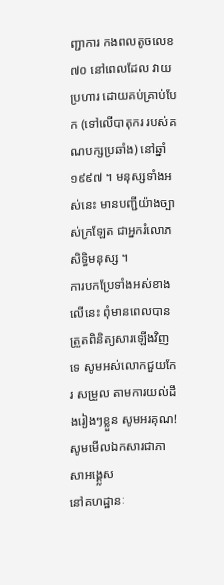ញ្ជាការ កងពលតូចលេខ ៧០ នៅពេលដែល វាយប្រហារ ដោយគប់គ្រាប់បែក (ទៅលើបាតុករ របស់គណបក្សប្រឆាំង) នៅឆ្នាំ ១៩៩៧ ។ មនុស្សទាំងអស់នេះ មានបញ្ជីយ៉ាងច្បាស់ក្រឡែត ជាអ្នករំលោភសិទ្ធិមនុស្ស ។
ការបកប្រែទាំងអស់ខាងលើនេះ ពុំមានពេលបានត្រួតពិនិត្យសារឡើងវិញទេ សូមអស់លោកជួយកែរ សម្រួល តាមការយល់ដឹងរៀងៗខ្លួន សូមអរគុណ!
សូមមើលឯកសារជាភាសាអង្គ្លេស
នៅគហដ្ឋានៈ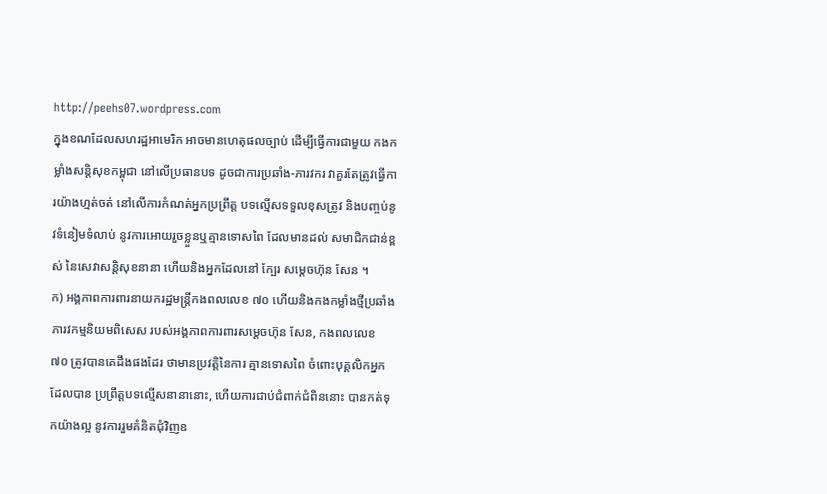http://peehs07.wordpress.com
ក្នុងខណដែលសហរដ្ឋអាមេរិក អាចមានហេតុផលច្បាប់ ដើម្បីធ្វើការជាមួយ កងកម្លាំងសន្តិសុខកម្ពុជា នៅលើប្រធានបទ ដូចជាការប្រឆាំង-ភារវករ វាគួរតែត្រូវធ្វើការយ៉ាងហ្មត់ចត់ នៅលើការកំណត់អ្នកប្រព្រឹត្ត បទល្មើសទទួលខុសត្រូវ និងបញ្ចប់នូវទំនៀមទំលាប់ នូវការអោយរួចខ្លួនឬគ្មានទោសពៃ ដែលមានដល់ សមាជិកជាន់ខ្ពស់ នៃសេវាសន្តិសុខនានា ហើយនិងអ្នកដែលនៅ ក្បែរ សម្តេចហ៊ុន សែន ។
ក) អង្គភាពការពារនាយករដ្ឋមន្រ្តីកងពលលេខ ៧០ ហើយនិងកងកម្លាំងថ្មីប្រឆាំងភារវកម្មនិយមពិសេស របស់អង្គភាពការពារសម្តេចហ៊ុន សែន, កងពលលេខ ៧០ ត្រូវបានគេដឹងផងដែរ ថាមានប្រវត្តិនៃការ គ្មានទោសពៃ ចំពោះបុគ្គលិកអ្នកដែលបាន ប្រព្រឹត្តបទល្មើសនានានោះ, ហើយការជាប់ជំពាក់ជំពិននោះ បានកត់ទុកយ៉ាងល្អ នូវការរួមគំនិតជុំវិញឧ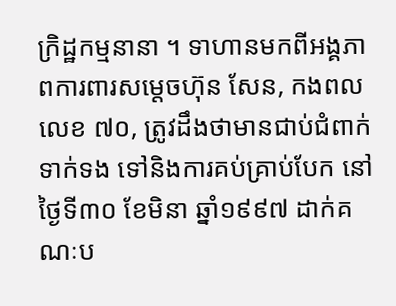ក្រិដ្ឋកម្មនានា ។ ទាហានមកពីអង្គភាពការពារសម្តេចហ៊ុន សែន, កងពលលេខ ៧០, ត្រូវដឹងថាមានជាប់ជំពាក់ទាក់ទង ទៅនិងការគប់គ្រាប់បែក នៅថ្ងៃទី៣០ ខែមិនា ឆ្នាំ១៩៩៧ ដាក់គណៈប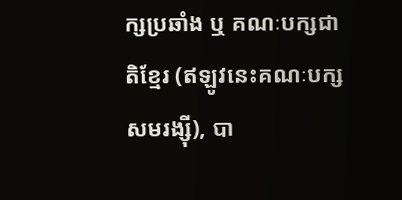ក្សប្រឆាំង ឬ គណៈបក្សជាតិខ្មែរ (ឥឡូវនេះគណៈបក្សសមរង្ស៊ី), បា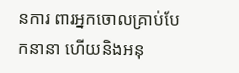នការ ពារអ្នកចោលគ្រាប់បែកនានា ហើយនិងអនុ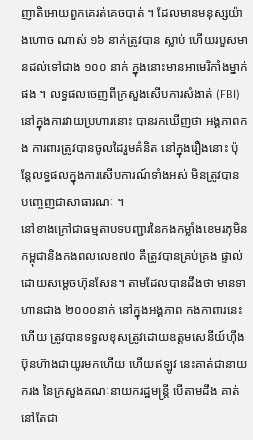ញាតិអោយពួកគេរត់គេចបាត់ ។ ដែលមានមនុស្សយ៉ាងហោច ណាស់ ១៦ នាក់ត្រូវបាន ស្លាប់ ហើយរបួសមានដល់ទៅជាង ១០០ នាក់ ក្នុងនោះមានអាមេរិកាំងម្នាក់ផង ។ លទ្ធផលចេញពីក្រសួងសើបការសំងាត់ (FBI) នៅក្នុងការវាយប្រហារនោះ បានរកឃើញថា អង្គភាពកង ការពារត្រូវបានចូលដៃរួមគំនិត នៅក្នុងរឿងនោះ ប៉ុន្តែលទ្ធផលក្នុងការសើបការណ៍ទាំងអស់ មិនត្រូវបាន បញ្ចេញជាសាធារណៈ ។
នៅខាងក្រៅជាធម្មតាបទបញ្ជារនៃកងកម្លាំងខេមរភុមិនកម្ពុជានិងកងពលលេខ៧០ គឹត្រូវបានគ្រប់គ្រង ផ្ទាល់ដោយសម្តេចហ៊ុនសែន។ តាមដែលបានដឹងថា មានទាហានជាង ២០០០នាក់ នៅក្នុងអង្គភាព កងកាពារនេះហើយ ត្រូវបានទទួលខុសត្រូវដោយឧត្តមសេនីយ៍ហ៊ីងប៊ុនហ៊ាងជាយូរមកហើយ ហើយឥឡូវ នេះគាត់ជានាយករង នៃក្រសួងគណៈនាយករដ្ឋមន្រ្តី បើតាមដឹង គាត់នៅតែជា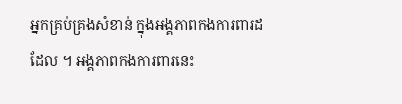អ្នកគ្រប់គ្រងសំខាន់ ក្នុងអង្គភាពកងការពារដដែល ។ អង្គភាពកងការពារនេះ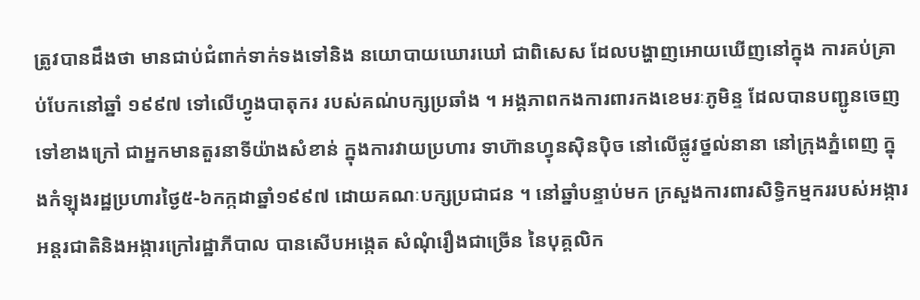ត្រូវបានដឹងថា មានជាប់ជំពាក់ទាក់ទងទៅនិង នយោបាយឃោរឃៅ ជាពិសេស ដែលបង្ហាញអោយឃើញនៅក្នុង ការគប់គ្រាប់បែកនៅឆ្នាំ ១៩៩៧ ទៅលើហ្វូងបាតុករ របស់គណ់បក្សប្រឆាំង ។ អង្គភាពកងការពារកងខេមរៈភូមិន្ទ ដែលបានបញ្ជូនចេញ ទៅខាងក្រៅ ជាអ្នកមានតួរនាទីយ៉ាងសំខាន់ ក្នុងការវាយប្រហារ ទាហ៊ានហ្វុនស៊ិនប៉ិច នៅលើផ្លូវថ្នល់នានា នៅក្រុងភ្នំពេញ ក្នុងកំឡុងរដ្ឋប្រហារថ្ងៃ៥-៦កក្កដាឆ្នាំ១៩៩៧ ដោយគណៈបក្សប្រជាជន ។ នៅឆ្នាំបន្ទាប់មក ក្រសួងការពារសិទ្ធិកម្មកររបស់អង្ការអន្តរជាតិនិងអង្ការក្រៅរដ្ឋាភីបាល បានសើបអង្កេត សំណុំរឿងជាច្រើន នៃបុគ្គលិក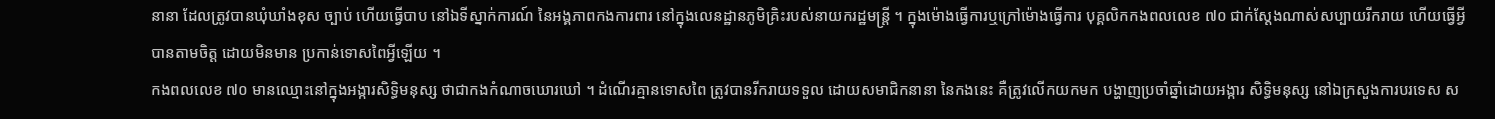នានា ដែលត្រូវបានឃុំឃាំងខុស ច្បាប់ ហើយធ្វើបាប នៅឯទីស្នាក់ការណ៍ នៃអង្គភាពកងការពារ នៅក្នុងលេនដ្ឋានភូមិគ្រិះរបស់នាយករដ្ឋមន្រ្តី ។ ក្នុងម៉ោងធ្វើការឬក្រៅម៉ោងធ្វើការ បុគ្គលិកកងពលលេខ ៧០ ជាក់ស្តែងណាស់សប្បាយរីករាយ ហើយធ្វើអ្វីបានតាមចិត្ត ដោយមិនមាន ប្រកាន់ទោសពៃអ្វីឡើយ ។
កងពលលេខ ៧០ មានឈ្មោះនៅក្នុងអង្ការសិទ្ធិមនុស្ស ថាជាកងកំណាចឃោរឃៅ ។ ដំណើរគ្មានទោសពៃ ត្រូវបានរីករាយទទួល ដោយសមាជិកនានា នៃកងនេះ គឺត្រូវលើកយកមក បង្ហាញប្រចាំឆ្នាំដោយអង្ការ សិទ្ធិមនុស្ស នៅឯក្រសួងការបរទេស ស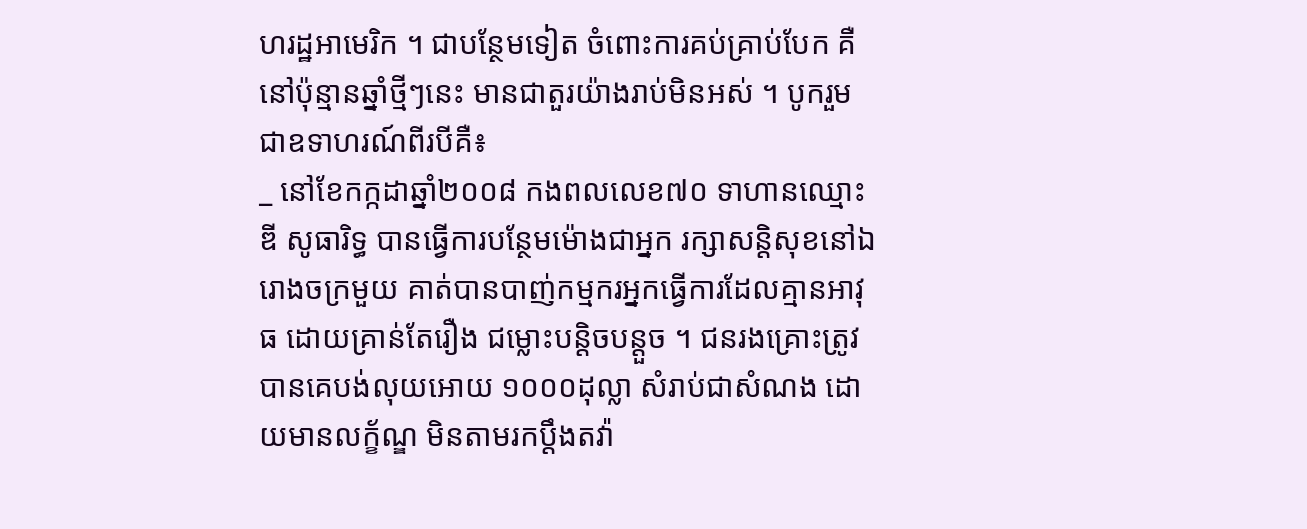ហរដ្ឋអាមេរិក ។ ជាបន្ថែមទៀត ចំពោះការគប់គ្រាប់បែក គឺនៅប៉ុន្មានឆ្នាំថ្មីៗនេះ មានជាតួរយ៉ាងរាប់មិនអស់ ។ បូករួមជាឧទាហរណ៍ពីរបីគឺ៖
_ នៅខែកក្កដាឆ្នាំ២០០៨ កងពលលេខ៧០ ទាហានឈ្មោះឌី សូធារិទ្ធ បានធ្វើការបន្ថែមម៉ោងជាអ្នក រក្សាសន្តិសុខនៅឯរោងចក្រមួយ គាត់បានបាញ់កម្មករអ្នកធ្វើការដែលគ្មានអាវុធ ដោយគ្រាន់តែរឿង ជម្លោះបន្តិចបន្តួច ។ ជនរងគ្រោះត្រូវបានគេបង់លុយអោយ ១០០០ដុល្លា សំរាប់ជាសំណង ដោយមានលក្ខ័ណ្ឌ មិនតាមរកប្តឹងតវ៉ា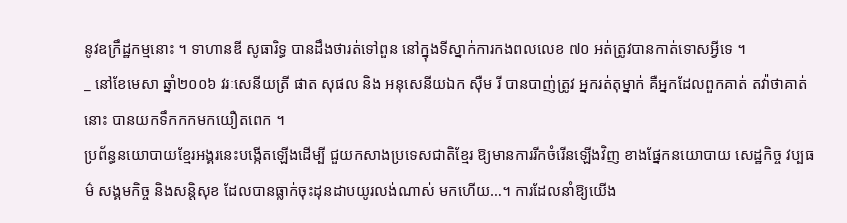នូវឧក្រឹដ្ឋកម្មនោះ ។ ទាហានឌី សូធារិទ្ធ បានដឹងថារត់ទៅពួន នៅក្នុងទីស្នាក់ការកងពលលេខ ៧០ អត់ត្រូវបានកាត់ទោសអ្វីទេ ។
_ នៅខែមេសា ឆ្នាំ២០០៦ វរៈសេនីយត្រី ផាត សុផល និង អនុសេនីយឯក ស៊ឺម រី បានបាញ់ត្រូវ អ្នករត់តុម្នាក់ គឺអ្នកដែលពួកគាត់ តវ៉ាថាគាត់នោះ បានយកទឹកកកមកយឿតពេក ។
ប្រព័ន្ធនយោបាយខ្មែរអង្គរនេះបង្កើតឡើងដើម្បី ជួយកសាងប្រទេសជាតិខ្មែរ ឱ្យមានការរីកចំរើនឡើងវិញ ខាងផ្នែកនយោបាយ សេដ្ឋកិច្ច វប្បធម៌ សង្គមកិច្ច និងសន្តិសុខ ដែលបានធ្លាក់ចុះដុនដាបយូរលង់ណាស់ មកហើយ…។ ការដែលនាំឱ្យយើង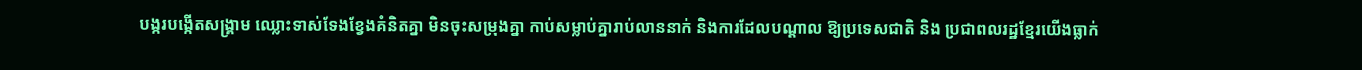បង្ករបង្កើតសង្រ្គាម ឈ្លោះទាស់ទែងខ្វែងគំនិតគ្នា មិនចុះសម្រុងគ្នា កាប់សម្លាប់គ្នារាប់លាននាក់ និងការដែលបណ្តាល ឱ្យប្រទេសជាតិ និង ប្រជាពលរដ្ឋខ្មែរយើងធ្លាក់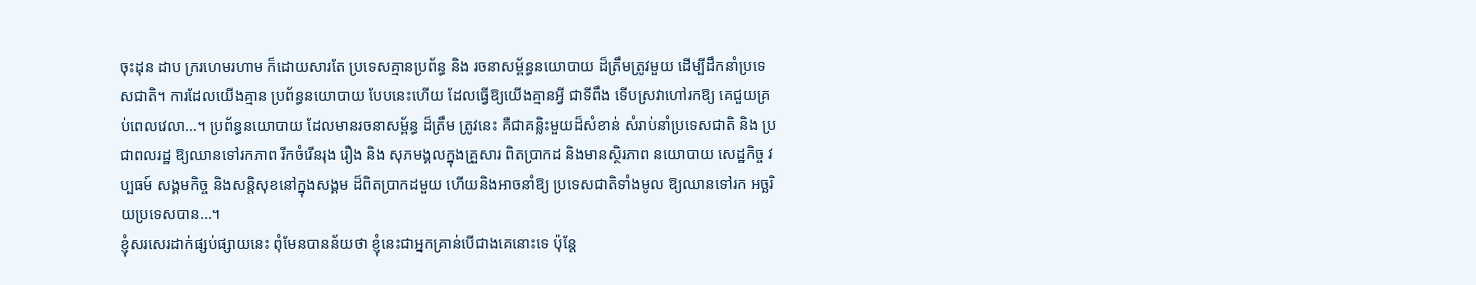ចុះដុន ដាប ក្ររហេមរហាម ក៏ដោយសារតែ ប្រទេសគ្មានប្រព័ន្ធ និង រចនាសម្ព័ន្ធនយោបាយ ដ៏ត្រឹមត្រូវមួយ ដើម្បីដឹកនាំប្រទេសជាតិ។ ការដែលយើងគ្មាន ប្រព័ន្ធនយោបាយ បែបនេះហើយ ដែលធ្វើឱ្យយើងគ្មានអ្វី ជាទីពឹង ទើបស្រវាហៅរកឱ្យ គេជួយគ្រប់ពេលវេលា…។ ប្រព័ន្ធនយោបាយ ដែលមានរចនាសម្ព័ន្ធ ដ៏ត្រឹម ត្រូវនេះ គឺជាគន្លិះមួយដ៏សំខាន់ សំរាប់នាំប្រទេសជាតិ និង ប្រជាពលរដ្ឋ ឱ្យឈានទៅរកភាព រីកចំរើនរុង រឿង និង សុភមង្គលក្នុងគ្រួសារ ពិតប្រាកដ និងមានស្ថិរភាព នយោបាយ សេដ្ឋកិច្ច វប្បធម៍ សង្គមកិច្ច និងសន្តិសុខនៅក្នុងសង្គម ដ៏ពិតប្រាកដមួយ ហើយនិងអាចនាំឱ្យ ប្រទេសជាតិទាំងមូល ឱ្យឈានទៅរក អច្ឆរិយប្រទេសបាន…។
ខ្ញុំសរសេរដាក់ផ្សប់ផ្សាយនេះ ពុំមែនបានន័យថា ខ្ញុំនេះជាអ្នកគ្រាន់បើជាងគេនោះទេ ប៉ុន្តែ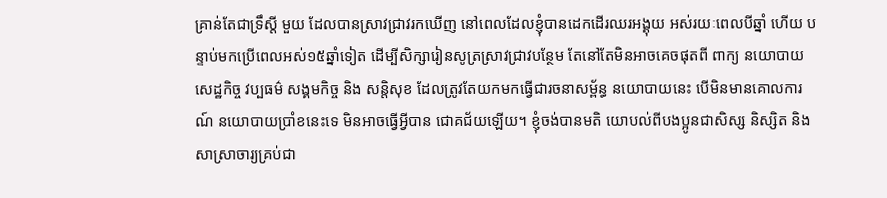គ្រាន់តែជាទ្រឹស្តី មួយ ដែលបានស្រាវជ្រាវរកឃើញ នៅពេលដែលខ្ញុំបានដេកដើរឈរអង្គុយ អស់រយៈពេលបីឆ្នាំ ហើយ បន្ទាប់មកប្រើពេលអស់១៥ឆ្នាំទៀត ដើម្បីសិក្សារៀនសូត្រស្រាវជ្រាវបន្ថែម តែនៅតែមិនអាចគេចផុតពី ពាក្យ នយោបាយ សេដ្ឋកិច្ច វប្បធម៌ សង្គមកិច្ច និង សន្តិសុខ ដែលត្រូវតែយកមកធ្វើជារចនាសម្ព័ន្ធ នយោបាយនេះ បើមិនមានគោលការណ៍ នយោបាយប្រាំខនេះទេ មិនអាចធ្វើអ្វីបាន ជោគជ័យឡើយ។ ខ្ញុំចង់បានមតិ យោបល់ពីបងប្អូនជាសិស្ស និស្សិត និង សាស្រាចារ្យគ្រប់ជា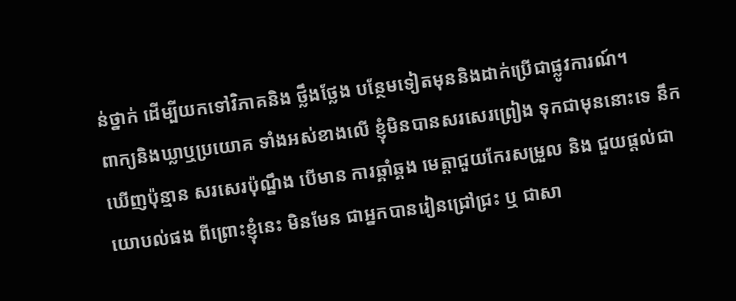ន់ថ្នាក់ ដើម្បីយកទៅវិភាគនិង ថ្លឹងថ្លែង បន្ថែមទៀតមុននិងដាក់ប្រើជាផ្លូវការណ៍។
ពាក្យនិងឃ្លាឬប្រយោគ ទាំងអស់ខាងលើ ខ្ញុំមិនបានសរសេរព្រៀង ទុកជាមុននោះទេ នឹកឃើញប៉ុន្មាន សរសេរប៉ុណ្នឹង បើមាន ការឆ្គាំឆ្គង មេត្តាជួយកែរសម្រួល និង ជួយផ្តល់ជាយោបល់ផង ពីព្រោះខ្ញុំនេះ មិនមែន ជាអ្នកបានរៀនជ្រៅជ្រះ ឬ ជាសា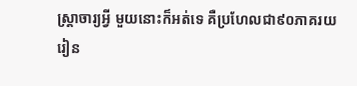ស្រ្តាចារ្យអ្វី មួយនោះក៏អត់ទេ គឺប្រហែលជា៩០ភាគរយ រៀន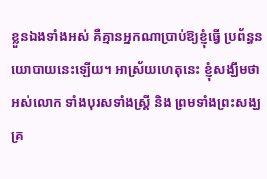ខ្លួនឯងទាំងអស់ គឺគ្មានអ្នកណាប្រាប់ឱ្យខ្ញុំធ្វើ ប្រព័ន្ធនយោបាយនេះឡើយ។ អាស្រ័យហេតុនេះ ខ្ញុំសង្ឃឹមថាអស់លោក ទាំងបុរសទាំងស្រ្តី និង ព្រមទាំងព្រះសង្ឃ គ្រ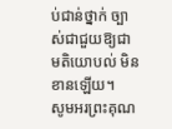ប់ជាន់ថ្នាក់ ច្បាស់ជាជួយឱ្យជា មតិយោបល់ មិនខានឡើយ។
សូមអរព្រះគុណ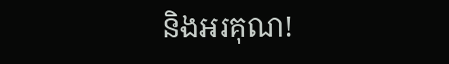និងអរគុណ!